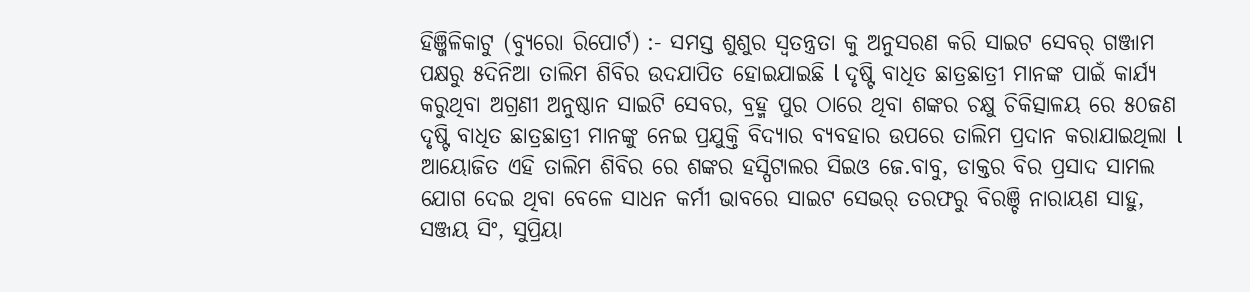ହିଞ୍ଜିଳିକାଟୁ (ବ୍ୟୁରୋ ରିପୋର୍ଟ) :- ସମସ୍ତ ଶୁଶୁର ସ୍ୱତନ୍ତ୍ରତା କୁ ଅନୁସରଣ କରି ସାଇଟ ସେବର୍ ଗଞ୍ଜାମ ପକ୍ଷରୁ ୫ଦିନିଆ ତାଲିମ ଶିବିର ଉଦଯାପିତ ହୋଇଯାଇଛି l ଦୃଷ୍ଟି ବାଧିତ ଛାତ୍ରଛାତ୍ରୀ ମାନଙ୍କ ପାଇଁ କାର୍ଯ୍ୟ କରୁଥିବା ଅଗ୍ରଣୀ ଅନୁଷ୍ଠାନ ସାଇଟି ସେବର, ବ୍ରହ୍ମ ପୁର ଠାରେ ଥିବା ଶଙ୍କର ଚକ୍ଷୁ ଚିକିତ୍ସାଳୟ ରେ ୫୦ଜଣ ଦୃଷ୍ଟି ବାଧିତ ଛାତ୍ରଛାତ୍ରୀ ମାନଙ୍କୁ ନେଇ ପ୍ରଯୁକ୍ତି ବିଦ୍ୟାର ବ୍ୟବହାର ଉପରେ ତାଲିମ ପ୍ରଦାନ କରାଯାଇଥିଲା l ଆୟୋଜିତ ଏହି ତାଲିମ ଶିବିର ରେ ଶଙ୍କର ହସ୍ପିଟାଲର ସିଇଓ ଜେ.ବାବୁ, ଡାକ୍ତର ବିର ପ୍ରସାଦ ସାମଲ ଯୋଗ ଦେଇ ଥିବା ବେଳେ ସାଧନ କର୍ମୀ ଭାବରେ ସାଇଟ ସେଭର୍ ତରଫରୁ ବିରଞ୍ଚି ନାରାୟଣ ସାହୁ, ସଞ୍ଜୟ ସିଂ, ସୁପ୍ରିୟା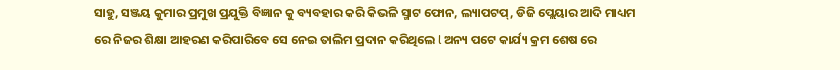ସାହୁ, ସଞ୍ଜୟ କୁମାର ପ୍ରମୁଖ ପ୍ରଯୁକ୍ତି ବିଜ୍ଞାନ କୁ ବ୍ୟବହାର କରି କିଭଳି ସ୍ମାଟ ଫୋନ, ଲ୍ୟାପଟପ୍, ଡିଜି ପ୍ଲେୟାର ଆଦି ମାଧ୍ୟମ ରେ ନିଜର ଶିକ୍ଷା ଆହରଣ କରିପାରିବେ ସେ ନେଇ ତାଲିମ ପ୍ରଦାନ କରିଥିଲେ l ଅନ୍ୟ ପଟେ କାର୍ଯ୍ୟ କ୍ରମ ଶେଷ ରେ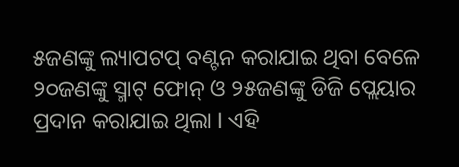୫ଜଣଙ୍କୁ ଲ୍ୟାପଟପ୍ ବଣ୍ଟନ କରାଯାଇ ଥିବା ବେଳେ ୨୦ଜଣଙ୍କୁ ସ୍ମାଟ୍ ଫୋନ୍ ଓ ୨୫ଜଣଙ୍କୁ ଡିଜି ପ୍ଲେୟାର ପ୍ରଦାନ କରାଯାଇ ଥିଲା I ଏହି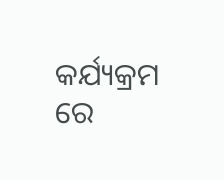କର୍ଯ୍ୟକ୍ରମ ରେ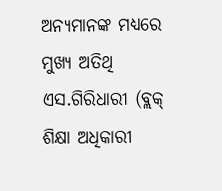ଅନ୍ୟମାନଙ୍କ ମଧ୍ୟରେ ମୁଖ୍ୟ ଅତିଥି ଏସ.ଗିରିଧାରୀ (ବ୍ଲକ୍ ଶିକ୍ଷା ଅଧିକାରୀ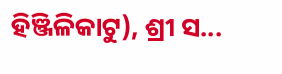ହିଞ୍ଜିଳିକାଟୁ), ଶ୍ରୀ ସ...